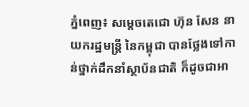ភ្នំពេញ៖ សម្តេចតេជោ ហ៊ុន សែន នាយករដ្ឋមន្ត្រី នៃកម្ពុជា បានថ្លែងទៅកាន់ថ្នាក់ដឹកនាំស្ថាប័នជាតិ ក៏ដូចជាអា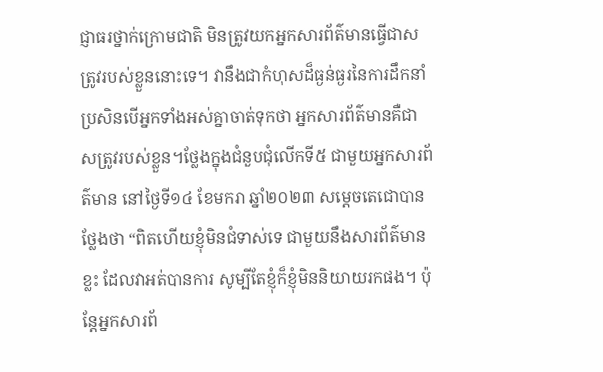ជ្ញាធរថ្នាក់ក្រោមជាតិ មិនត្រូវយកអ្នកសារព័ត៌មានធ្វើជាសត្រូវរបស់ខ្លួននោះទេ។ វានឹងជាកំហុសដ៏ធ្ងន់ធ្ងរនៃការដឹកនាំ ប្រសិនបើអ្នកទាំងអស់គ្នាចាត់ទុកថា អ្នកសារព័ត៌មានគឺជាសត្រូវរបស់ខ្លួន។ថ្លែងក្នុងជំនួបជុំលើកទី៥ ជាមួយអ្នកសារព័ត៌មាន នៅថ្ងៃទី១៤ ខែមករា ឆ្នាំ២០២៣ សម្តេចតេជោបានថ្លែងថា “ពិតហើយខ្ញុំមិនជំទាស់ទេ ជាមួយនឹងសារព័ត៌មានខ្លះ ដែលវាអត់បានការ សូម្បីតែខ្ញុំក៏ខ្ញុំមិននិយាយរកផង។ ប៉ុន្តែអ្នកសារព័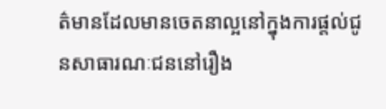ត៌មានដែលមានចេតនាល្អនៅក្នុងការផ្តល់ជូនសាធារណៈជននៅរឿង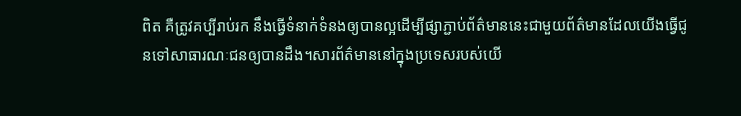ពិត គឺត្រូវគប្បីរាប់រក នឹងធ្វើទំនាក់ទំនងឲ្យបានល្អដើម្បីផ្សាភ្ជាប់ព័ត៌មាននេះជាមួយព័ត៌មានដែលយើងធ្វើជូនទៅសាធារណៈជនឲ្យបានដឹង។សារព័ត៌មាននៅក្នុងប្រទេសរបស់យើ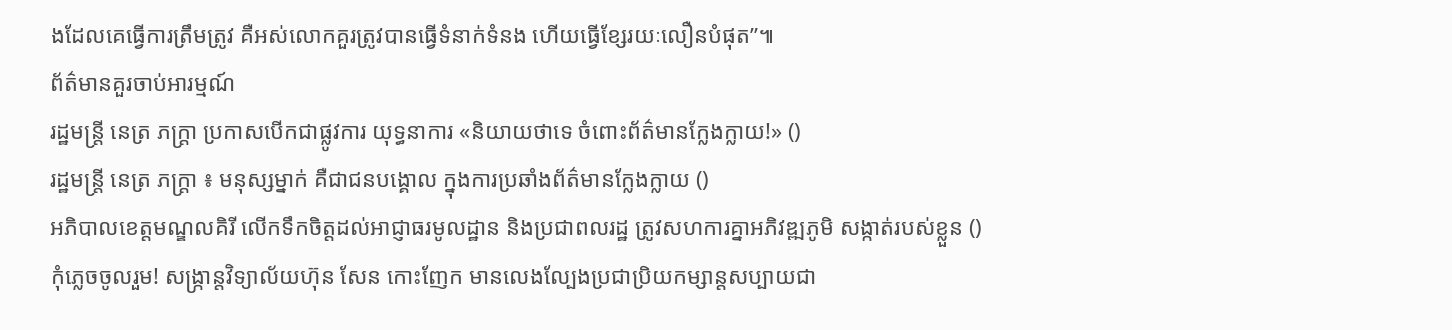ងដែលគេធ្វើការត្រឹមត្រូវ គឺអស់លោកគួរត្រូវបានធ្វើទំនាក់ទំនង ហើយធ្វើខ្សែរយៈលឿនបំផុត”៕
ព័ត៌មានគួរចាប់អារម្មណ៍
រដ្ឋមន្ត្រី នេត្រ ភក្ត្រា ប្រកាសបើកជាផ្លូវការ យុទ្ធនាការ «និយាយថាទេ ចំពោះព័ត៌មានក្លែងក្លាយ!» ()
រដ្ឋមន្ត្រី នេត្រ ភក្ត្រា ៖ មនុស្សម្នាក់ គឺជាជនបង្គោល ក្នុងការប្រឆាំងព័ត៌មានក្លែងក្លាយ ()
អភិបាលខេត្តមណ្ឌលគិរី លើកទឹកចិត្តដល់អាជ្ញាធរមូលដ្ឋាន និងប្រជាពលរដ្ឋ ត្រូវសហការគ្នាអភិវឌ្ឍភូមិ សង្កាត់របស់ខ្លួន ()
កុំភ្លេចចូលរួម! សង្ក្រាន្តវិទ្យាល័យហ៊ុន សែន កោះញែក មានលេងល្បែងប្រជាប្រិយកម្សាន្តសប្បាយជា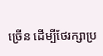ច្រើន ដើម្បីថែរក្សាប្រ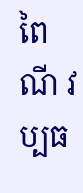ពៃណី វប្បធ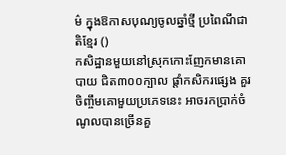ម៌ ក្នុងឱកាសបុណ្យចូលឆ្នាំថ្មី ប្រពៃណីជាតិខ្មែរ ()
កសិដ្ឋានមួយនៅស្រុកកោះញែកមានគោបាយ ជិត៣០០ក្បាល ផ្ដាំកសិករផ្សេង គួរចិញ្ចឹមគោមួយប្រភេទនេះ អាចរកប្រាក់ចំណូលបានច្រើនគួ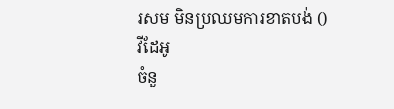រសម មិនប្រឈមការខាតបង់ ()
វីដែអូ
ចំនួ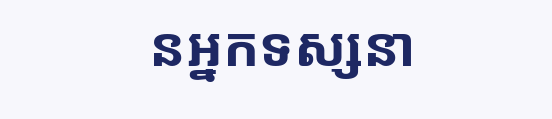នអ្នកទស្សនា